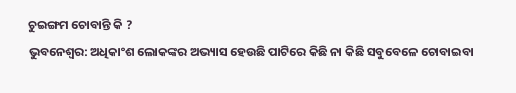ଚୁଇଙ୍ଗମ ଚୋବାନ୍ତି କି ?
ଭୁବନେଶ୍ୱର: ଅଧିକାଂଶ ଲୋକଙ୍କର ଅଭ୍ୟାସ ହେଉଛି ପାଟିରେ କିଛି ନା କିଛି ସବୁବେଳେ ଚୋବାଇବା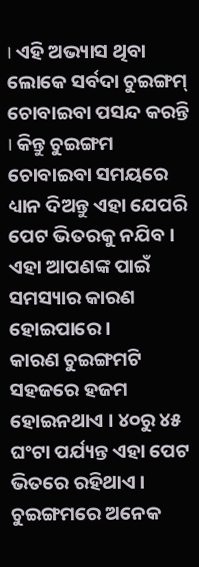। ଏହି ଅଭ୍ୟାସ ଥିବା ଲୋକେ ସର୍ବଦା ଚୁଇଙ୍ଗମ୍ ଚୋବାଇବା ପସନ୍ଦ କରନ୍ତି । କିନ୍ତୁ ଚୁଇଙ୍ଗମ ଚୋବାଇବା ସମୟରେ ଧ୍ୟାନ ଦିଅନ୍ତୁ ଏହା ଯେପରି ପେଟ ଭିତରକୁ ନଯିବ । ଏହା ଆପଣଙ୍କ ପାଇଁ ସମସ୍ୟାର କାରଣ ହୋଇପାରେ ।
କାରଣ ଚୁଇଙ୍ଗମଟି ସହଜରେ ହଜମ ହୋଇନଥାଏ । ୪୦ରୁ ୪୫ ଘଂଟା ପର୍ଯ୍ୟନ୍ତ ଏହା ପେଟ ଭିତରେ ରହିଥାଏ । ଚୁଇଙ୍ଗମରେ ଅନେକ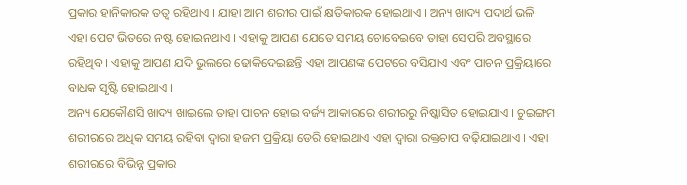ପ୍ରକାର ହାନିକାରକ ତତ୍ୱ ରହିଥାଏ । ଯାହା ଆମ ଶରୀର ପାଇଁ କ୍ଷତିକାରକ ହୋଇଥାଏ । ଅନ୍ୟ ଖାଦ୍ୟ ପଦାର୍ଥ ଭଳି ଏହା ପେଟ ଭିତରେ ନଷ୍ଟ ହୋଇନଥାଏ । ଏହାକୁ ଆପଣ ଯେତେ ସମୟ ଚୋବେଇବେ ତାହା ସେପରି ଅବସ୍ଥାରେ ରହିଥିବ । ଏହାକୁ ଆପଣ ଯଦି ଭୁଲରେ ଢୋକିଦେଇଛନ୍ତି ଏହା ଆପଣଙ୍କ ପେଟରେ ବସିଯାଏ ଏବଂ ପାଚନ ପ୍ରକ୍ରିୟାରେ ବାଧକ ସୃଷ୍ଟି ହୋଇଥାଏ ।
ଅନ୍ୟ ଯେକୌଣସି ଖାଦ୍ୟ ଖାଇଲେ ତାହା ପାଚନ ହୋଇ ବର୍ଜ୍ୟ ଆକାରରେ ଶରୀରରୁ ନିଷ୍କାସିତ ହୋଇଯାଏ । ଚୁଇଙ୍ଗମ ଶରୀରରେ ଅଧିକ ସମୟ ରହିବା ଦ୍ୱାରା ହଜମ ପ୍ରକ୍ରିୟା ଡେରି ହୋଇଥାଏ ଏହା ଦ୍ୱାରା ରକ୍ତଚାପ ବଢ଼ିଯାଇଥାଏ । ଏହା ଶରୀରରେ ବିଭିନ୍ନ ପ୍ରକାର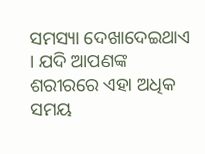ସମସ୍ୟା ଦେଖାଦେଇଥାଏ । ଯଦି ଆପଣଙ୍କ ଶରୀରରେ ଏହା ଅଧିକ ସମୟ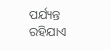ପର୍ଯ୍ୟନ୍ତ ରହିଯାଏ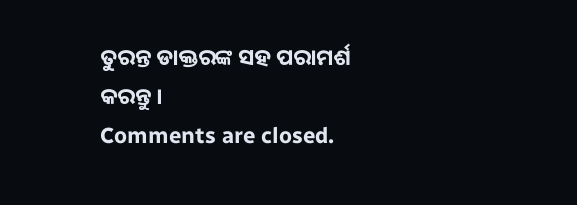ତୁରନ୍ତ ଡାକ୍ତରଙ୍କ ସହ ପରାମର୍ଶ କରନ୍ତୁ ।
Comments are closed.